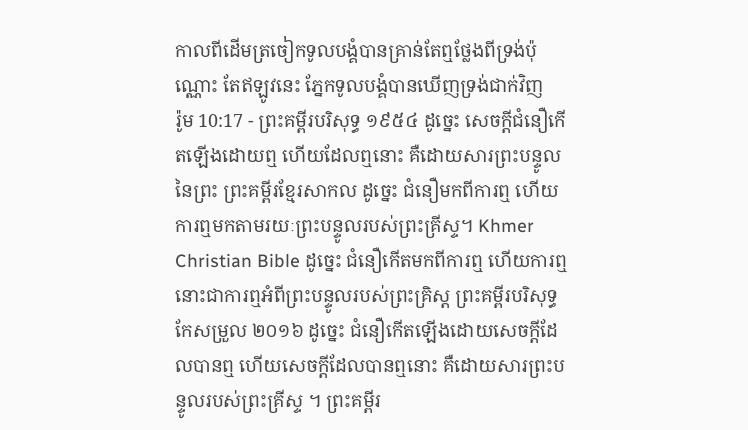កាលពីដើមត្រចៀកទូលបង្គំបានគ្រាន់តែឮថ្លែងពីទ្រង់ប៉ុណ្ណោះ តែឥឡូវនេះ ភ្នែកទូលបង្គំបានឃើញទ្រង់ជាក់វិញ
រ៉ូម 10:17 - ព្រះគម្ពីរបរិសុទ្ធ ១៩៥៤ ដូច្នេះ សេចក្ដីជំនឿកើតឡើងដោយឮ ហើយដែលឮនោះ គឺដោយសារព្រះបន្ទូលនៃព្រះ ព្រះគម្ពីរខ្មែរសាកល ដូច្នេះ ជំនឿមកពីការឮ ហើយការឮមកតាមរយៈព្រះបន្ទូលរបស់ព្រះគ្រីស្ទ។ Khmer Christian Bible ដូច្នេះ ជំនឿកើតមកពីការឮ ហើយការឮនោះជាការឮអំពីព្រះបន្ទូលរបស់ព្រះគ្រិស្ដ ព្រះគម្ពីរបរិសុទ្ធកែសម្រួល ២០១៦ ដូច្នេះ ជំនឿកើតឡើងដោយសេចក្ដីដែលបានឮ ហើយសេចក្ដីដែលបានឮនោះ គឺដោយសារព្រះបន្ទូលរបស់ព្រះគ្រីស្ទ ។ ព្រះគម្ពីរ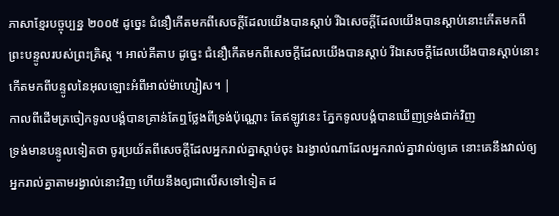ភាសាខ្មែរបច្ចុប្បន្ន ២០០៥ ដូច្នេះ ជំនឿកើតមកពីសេចក្ដីដែលយើងបានស្ដាប់ រីឯសេចក្ដីដែលយើងបានស្ដាប់នោះកើតមកពីព្រះបន្ទូលរបស់ព្រះគ្រិស្ត ។ អាល់គីតាប ដូច្នេះ ជំនឿកើតមកពីសេចក្ដីដែលយើងបានស្ដាប់ រីឯសេចក្ដីដែលយើងបានស្ដាប់នោះកើតមកពីបន្ទូលនៃអុលឡោះអំពីអាល់ម៉ាហ្សៀស។ |
កាលពីដើមត្រចៀកទូលបង្គំបានគ្រាន់តែឮថ្លែងពីទ្រង់ប៉ុណ្ណោះ តែឥឡូវនេះ ភ្នែកទូលបង្គំបានឃើញទ្រង់ជាក់វិញ
ទ្រង់មានបន្ទូលទៀតថា ចូរប្រយ័តពីសេចក្ដីដែលអ្នករាល់គ្នាស្តាប់ចុះ ឯរង្វាល់ណាដែលអ្នករាល់គ្នាវាល់ឲ្យគេ នោះគេនឹងវាល់ឲ្យអ្នករាល់គ្នាតាមរង្វាល់នោះវិញ ហើយនឹងឲ្យជាលើសទៅទៀត ដ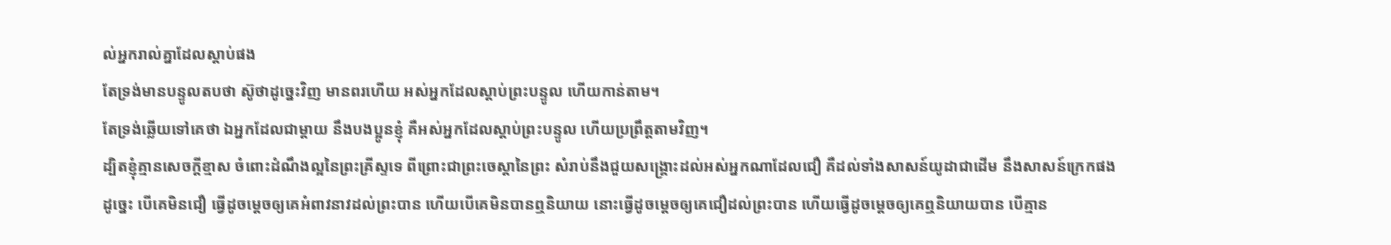ល់អ្នករាល់គ្នាដែលស្តាប់ផង
តែទ្រង់មានបន្ទូលតបថា ស៊ូថាដូច្នេះវិញ មានពរហើយ អស់អ្នកដែលស្តាប់ព្រះបន្ទូល ហើយកាន់តាម។
តែទ្រង់ឆ្លើយទៅគេថា ឯអ្នកដែលជាម្តាយ នឹងបងប្អូនខ្ញុំ គឺអស់អ្នកដែលស្តាប់ព្រះបន្ទូល ហើយប្រព្រឹត្តតាមវិញ។
ដ្បិតខ្ញុំគ្មានសេចក្ដីខ្មាស ចំពោះដំណឹងល្អនៃព្រះគ្រីស្ទទេ ពីព្រោះជាព្រះចេស្តានៃព្រះ សំរាប់នឹងជួយសង្គ្រោះដល់អស់អ្នកណាដែលជឿ គឺដល់ទាំងសាសន៍យូដាជាដើម នឹងសាសន៍ក្រេកផង
ដូច្នេះ បើគេមិនជឿ ធ្វើដូចម្តេចឲ្យគេអំពាវនាវដល់ព្រះបាន ហើយបើគេមិនបានឮនិយាយ នោះធ្វើដូចម្តេចឲ្យគេជឿដល់ព្រះបាន ហើយធ្វើដូចម្តេចឲ្យគេឮនិយាយបាន បើគ្មាន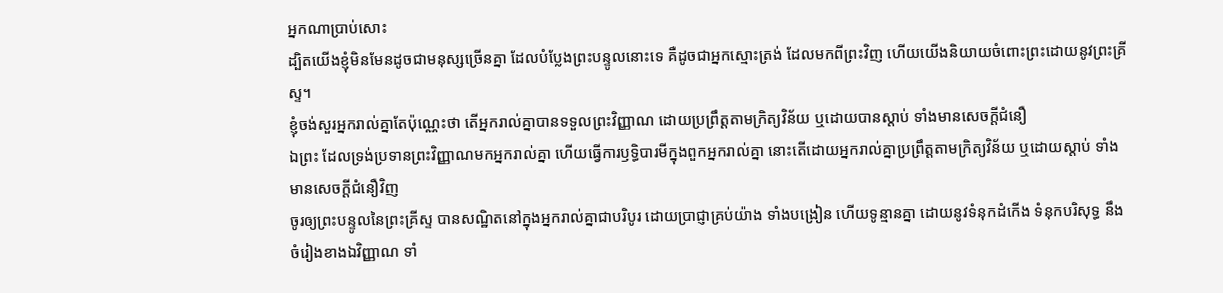អ្នកណាប្រាប់សោះ
ដ្បិតយើងខ្ញុំមិនមែនដូចជាមនុស្សច្រើនគ្នា ដែលបំប្លែងព្រះបន្ទូលនោះទេ គឺដូចជាអ្នកស្មោះត្រង់ ដែលមកពីព្រះវិញ ហើយយើងនិយាយចំពោះព្រះដោយនូវព្រះគ្រីស្ទ។
ខ្ញុំចង់សួរអ្នករាល់គ្នាតែប៉ុណ្ណេះថា តើអ្នករាល់គ្នាបានទទួលព្រះវិញ្ញាណ ដោយប្រព្រឹត្តតាមក្រិត្យវិន័យ ឬដោយបានស្តាប់ ទាំងមានសេចក្ដីជំនឿ
ឯព្រះ ដែលទ្រង់ប្រទានព្រះវិញ្ញាណមកអ្នករាល់គ្នា ហើយធ្វើការឫទ្ធិបារមីក្នុងពួកអ្នករាល់គ្នា នោះតើដោយអ្នករាល់គ្នាប្រព្រឹត្តតាមក្រិត្យវិន័យ ឬដោយស្តាប់ ទាំងមានសេចក្ដីជំនឿវិញ
ចូរឲ្យព្រះបន្ទូលនៃព្រះគ្រីស្ទ បានសណ្ឋិតនៅក្នុងអ្នករាល់គ្នាជាបរិបូរ ដោយប្រាជ្ញាគ្រប់យ៉ាង ទាំងបង្រៀន ហើយទូន្មានគ្នា ដោយនូវទំនុកដំកើង ទំនុកបរិសុទ្ធ នឹងចំរៀងខាងឯវិញ្ញាណ ទាំ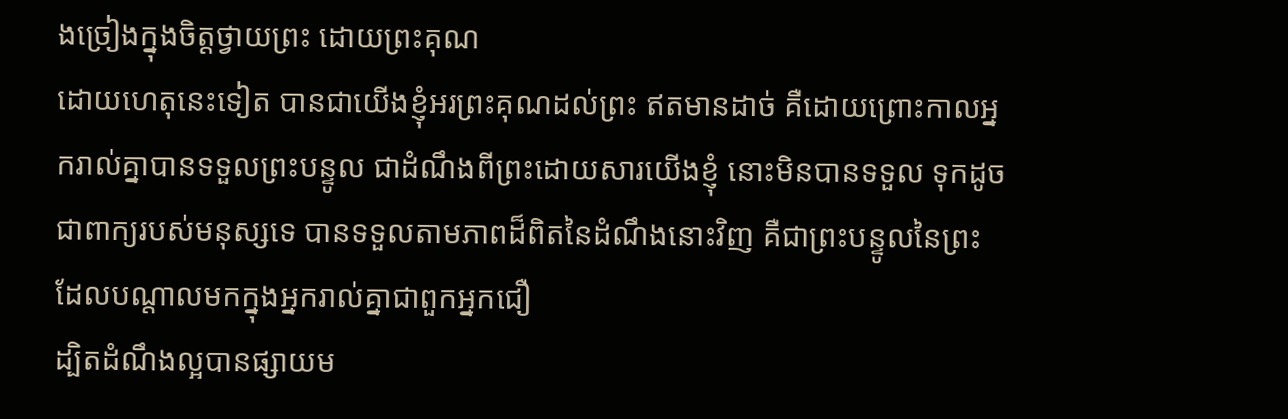ងច្រៀងក្នុងចិត្តថ្វាយព្រះ ដោយព្រះគុណ
ដោយហេតុនេះទៀត បានជាយើងខ្ញុំអរព្រះគុណដល់ព្រះ ឥតមានដាច់ គឺដោយព្រោះកាលអ្នករាល់គ្នាបានទទួលព្រះបន្ទូល ជាដំណឹងពីព្រះដោយសារយើងខ្ញុំ នោះមិនបានទទួល ទុកដូចជាពាក្យរបស់មនុស្សទេ បានទទួលតាមភាពដ៏ពិតនៃដំណឹងនោះវិញ គឺជាព្រះបន្ទូលនៃព្រះដែលបណ្តាលមកក្នុងអ្នករាល់គ្នាជាពួកអ្នកជឿ
ដ្បិតដំណឹងល្អបានផ្សាយម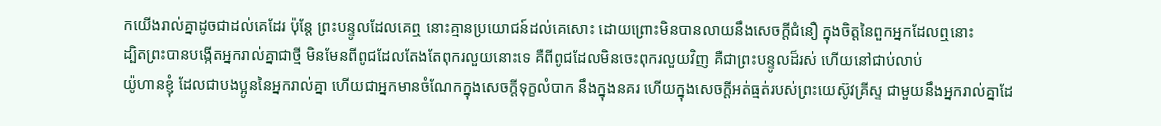កយើងរាល់គ្នាដូចជាដល់គេដែរ ប៉ុន្តែ ព្រះបន្ទូលដែលគេឮ នោះគ្មានប្រយោជន៍ដល់គេសោះ ដោយព្រោះមិនបានលាយនឹងសេចក្ដីជំនឿ ក្នុងចិត្តនៃពួកអ្នកដែលឮនោះ
ដ្បិតព្រះបានបង្កើតអ្នករាល់គ្នាជាថ្មី មិនមែនពីពូជដែលតែងតែពុករលួយនោះទេ គឺពីពូជដែលមិនចេះពុករលួយវិញ គឺជាព្រះបន្ទូលដ៏រស់ ហើយនៅជាប់លាប់
យ៉ូហានខ្ញុំ ដែលជាបងប្អូននៃអ្នករាល់គ្នា ហើយជាអ្នកមានចំណែកក្នុងសេចក្ដីទុក្ខលំបាក នឹងក្នុងនគរ ហើយក្នុងសេចក្ដីអត់ធ្មត់របស់ព្រះយេស៊ូវគ្រីស្ទ ជាមួយនឹងអ្នករាល់គ្នាដែ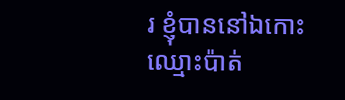រ ខ្ញុំបាននៅឯកោះឈ្មោះប៉ាត់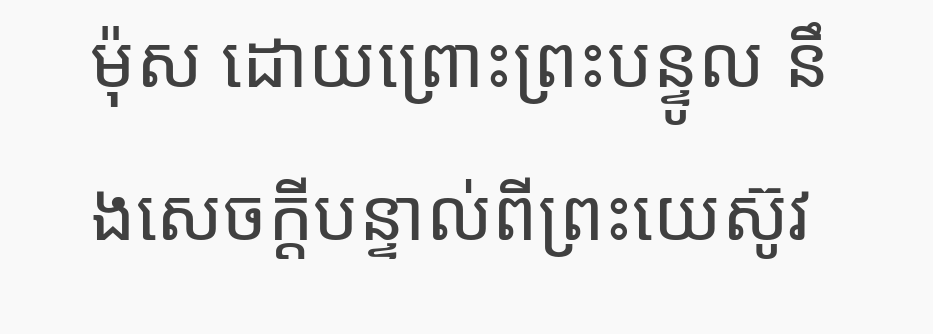ម៉ុស ដោយព្រោះព្រះបន្ទូល នឹងសេចក្ដីបន្ទាល់ពីព្រះយេស៊ូវ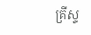គ្រីស្ទ